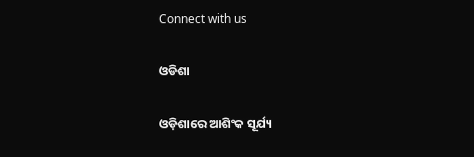Connect with us

ଓଡିଶା

ଓଡ଼ିଶାରେ ଆଶିଂକ ସୂର୍ଯ୍ୟ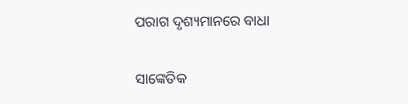ପରାଗ ଦୃଶ୍ୟମାନରେ ବାଧା

ସାଙ୍କେତିକ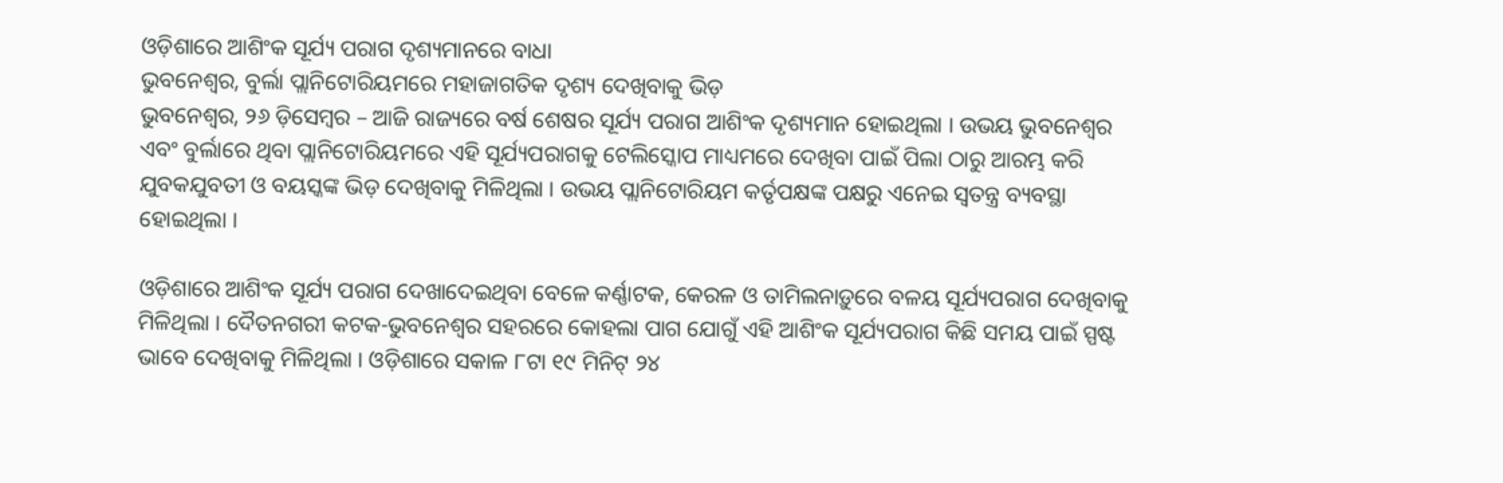ଓଡ଼ିଶାରେ ଆଶିଂକ ସୂର୍ଯ୍ୟ ପରାଗ ଦୃଶ୍ୟମାନରେ ବାଧା
ଭୁବନେଶ୍ୱର, ବୁର୍ଲା ପ୍ଲାନିଟୋରିୟମରେ ମହାଜାଗତିକ ଦୃଶ୍ୟ ଦେଖିବାକୁ ଭିଡ଼
ଭୁବନେଶ୍ୱର, ୨୬ ଡ଼ିସେମ୍ବର – ଆଜି ରାଜ୍ୟରେ ବର୍ଷ ଶେଷର ସୂର୍ଯ୍ୟ ପରାଗ ଆଶିଂକ ଦୃଶ୍ୟମାନ ହୋଇଥିଲା । ଉଭୟ ଭୁବନେଶ୍ୱର ଏବଂ ବୁର୍ଲାରେ ଥିବା ପ୍ଲାନିଟୋରିୟମରେ ଏହି ସୂର୍ଯ୍ୟପରାଗକୁ ଟେଲିସ୍କୋପ ମାଧ୍ୟମରେ ଦେଖିବା ପାଇଁ ପିଲା ଠାରୁ ଆରମ୍ଭ କରି ଯୁବକଯୁବତୀ ଓ ବୟସ୍କଙ୍କ ଭିଡ଼ ଦେଖିବାକୁ ମିଳିଥିଲା । ଉଭୟ ପ୍ଲାନିଟୋରିୟମ କର୍ତୃପକ୍ଷଙ୍କ ପକ୍ଷରୁ ଏନେଇ ସ୍ୱତନ୍ତ୍ର ବ୍ୟବସ୍ଥା ହୋଇଥିଲା ।

ଓଡ଼ିଶାରେ ଆଶିଂକ ସୂର୍ଯ୍ୟ ପରାଗ ଦେଖାଦେଇଥିବା ବେଳେ କର୍ଣ୍ଣାଟକ, କେରଳ ଓ ତାମିଲନାଡ଼ୁରେ ବଳୟ ସୂର୍ଯ୍ୟପରାଗ ଦେଖିବାକୁ ମିଳିଥିଲା । ଦୈତନଗରୀ କଟକ-ଭୁବନେଶ୍ୱର ସହରରେ କୋହଲା ପାଗ ଯୋଗୁଁ ଏହି ଆଶିଂକ ସୂର୍ଯ୍ୟପରାଗ କିଛି ସମୟ ପାଇଁ ସ୍ପଷ୍ଟ ଭାବେ ଦେଖିବାକୁ ମିଳିଥିଲା । ଓଡ଼ିଶାରେ ସକାଳ ୮ଟା ୧୯ ମିନିଟ୍ ୨୪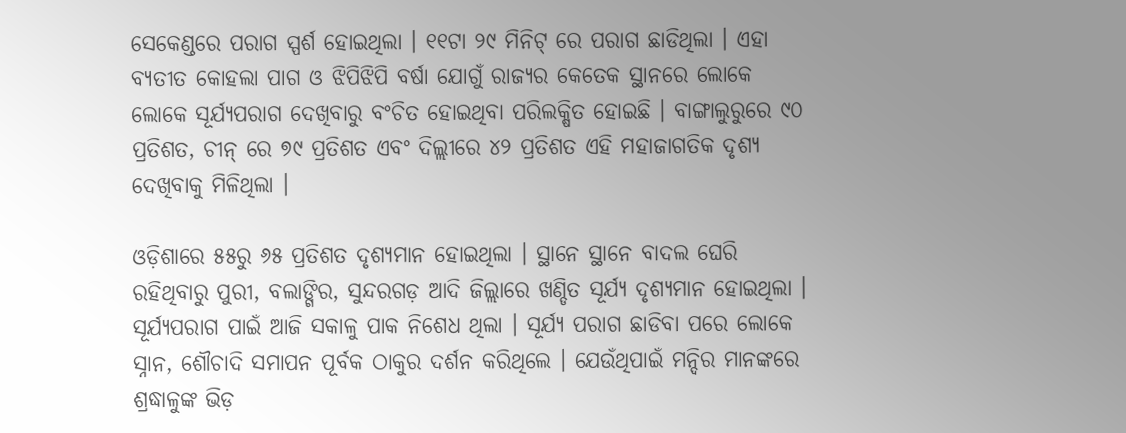ସେକେଣ୍ଡରେ ପରାଗ ସ୍ପର୍ଶ ହୋଇଥିଲା । ୧୧ଟା ୨୯ ମିନିଟ୍ ରେ ପରାଗ ଛାଡିଥିଲା । ଏହା ବ୍ୟତୀତ କୋହଲା ପାଗ ଓ ଝିପିଝିପି ବର୍ଷା ଯୋଗୁଁ ରାଜ୍ୟର କେତେକ ସ୍ଥାନରେ ଲୋକେ ଲୋକେ ସୂର୍ଯ୍ୟପରାଗ ଦେଖିବାରୁ ବଂଚିତ ହୋଇଥିବା ପରିଲକ୍ଷିତ ହୋଇଛି । ବାଙ୍ଗାଲୁରୁରେ ୯୦ ପ୍ରତିଶତ, ଚୀନ୍ ରେ ୭୯ ପ୍ରତିଶତ ଏବଂ ଦିଲ୍ଲୀରେ ୪୨ ପ୍ରତିଶତ ଏହି ମହାଜାଗତିକ ଦୃଶ୍ୟ ଦେଖିବାକୁ ମିଳିଥିଲା ।

ଓଡ଼ିଶାରେ ୫୫ରୁ ୬୫ ପ୍ରତିଶତ ଦୃଶ୍ୟମାନ ହୋଇଥିଲା । ସ୍ଥାନେ ସ୍ଥାନେ ବାଦଲ ଘେରି ରହିଥିବାରୁ ପୁରୀ, ବଲାଙ୍ଗିର, ସୁନ୍ଦରଗଡ଼ ଆଦି ଜିଲ୍ଲାରେ ଖଣ୍ଡିତ ସୂର୍ଯ୍ୟ ଦୃଶ୍ୟମାନ ହୋଇଥିଲା । ସୂର୍ଯ୍ୟପରାଗ ପାଇଁ ଆଜି ସକାଳୁ ପାକ ନିଶେଧ ଥିଲା । ସୂର୍ଯ୍ୟ ପରାଗ ଛାଡିବା ପରେ ଲୋକେ ସ୍ନାନ, ଶୌଚାଦି ସମାପନ ପୂର୍ବକ ଠାକୁର ଦର୍ଶନ କରିଥିଲେ । ଯେଉଁଥିପାଇଁ ମନ୍ଦିର ମାନଙ୍କରେ ଶ୍ରଦ୍ଧାଳୁଙ୍କ ଭିଡ଼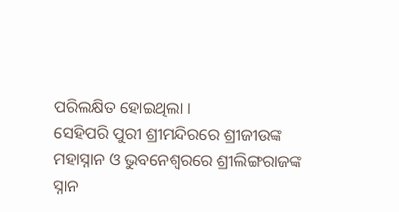ପରିଲକ୍ଷିତ ହୋଇଥିଲା ।
ସେହିପରି ପୁରୀ ଶ୍ରୀମନ୍ଦିରରେ ଶ୍ରୀଜୀଉଙ୍କ ମହାସ୍ନାନ ଓ ଭୁବନେଶ୍ୱରରେ ଶ୍ରୀଲିଙ୍ଗରାଜଙ୍କ ସ୍ନାନ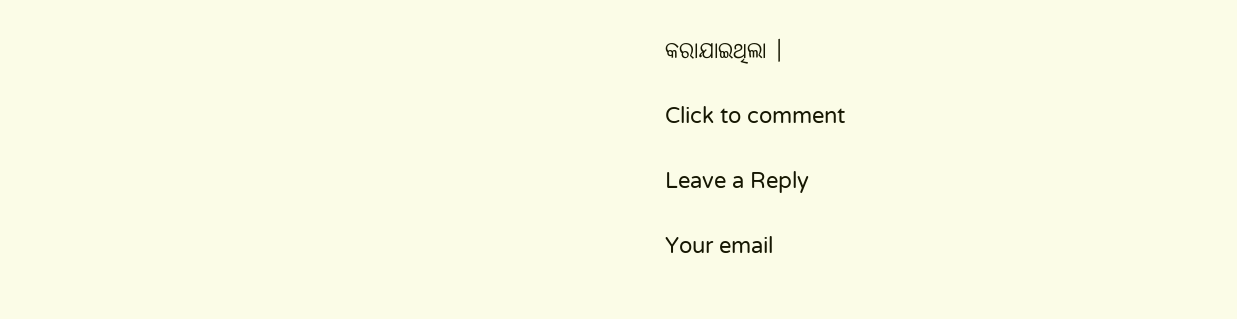କରାଯାଇଥିଲା ।

Click to comment

Leave a Reply

Your email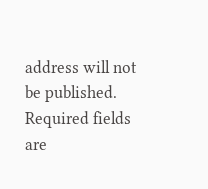address will not be published. Required fields are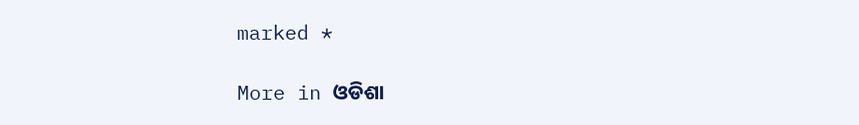marked *

More in ଓଡିଶା